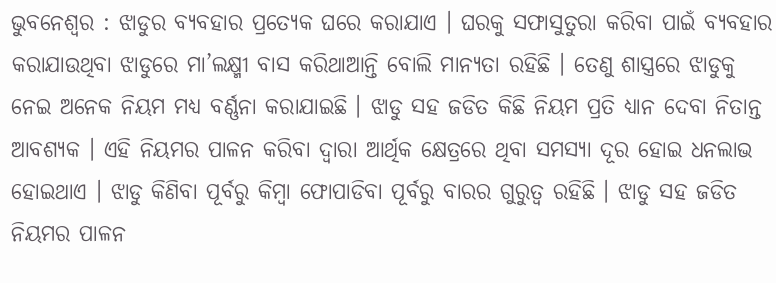ଭୁବନେଶ୍ୱର : ଝାଡୁର ବ୍ୟବହାର ପ୍ରତ୍ୟେକ ଘରେ କରାଯାଏ । ଘରକୁ ସଫାସୁତୁରା କରିବା ପାଇଁ ବ୍ୟବହାର କରାଯାଉଥିବା ଝାଡୁରେ ମା’ଲକ୍ଷ୍ମୀ ବାସ କରିଥାଆନ୍ତି ବୋଲି ମାନ୍ୟତା ରହିଛି । ତେଣୁ ଶାସ୍ତ୍ରରେ ଝାଡୁକୁ ନେଇ ଅନେକ ନିୟମ ମଧ୍ୟ ବର୍ଣ୍ଣନା କରାଯାଇଛି । ଝାଡୁ ସହ ଜଡିତ କିଛି ନିୟମ ପ୍ରତି ଧ୍ୟାନ ଦେବା ନିତାନ୍ତ ଆବଶ୍ୟକ । ଏହି ନିୟମର ପାଳନ କରିବା ଦ୍ୱାରା ଆର୍ଥିକ କ୍ଷେତ୍ରରେ ଥିବା ସମସ୍ୟା ଦୂର ହୋଇ ଧନଲାଭ ହୋଇଥାଏ । ଝାଡୁ କିଣିବା ପୂର୍ବରୁ କିମ୍ବା ଫୋପାଡିବା ପୂର୍ବରୁ ବାରର ଗୁରୁତ୍ୱ ରହିଛି । ଝାଡୁ ସହ ଜଡିତ ନିୟମର ପାଳନ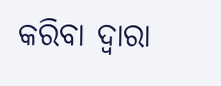କରିବା ଦ୍ୱାରା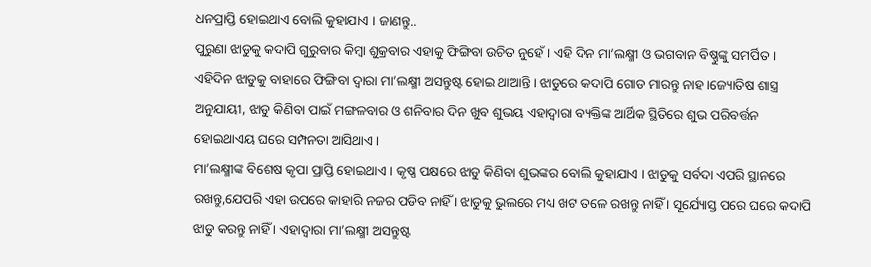ଧନପ୍ରାପ୍ତି ହୋଇଥାଏ ବୋଲି କୁହାଯାଏ । ଜାଣନ୍ତୁ..
ପୁରୁଣା ଝାଡୁକୁ କଦାପି ଗୁରୁବାର କିମ୍ବା ଶୁକ୍ରବାର ଏହାକୁ ଫିଙ୍ଗିବା ଉଚିତ ନୁହେଁ । ଏହି ଦିନ ମା’ଲକ୍ଷ୍ମୀ ଓ ଭଗବାନ ବିଷ୍ଣୁଙ୍କୁ ସମର୍ପିତ । ଏହିଦିନ ଝାଡୁକୁ ବାହାରେ ଫିଙ୍ଗିବା ଦ୍ୱାରା ମା’ଲକ୍ଷ୍ମୀ ଅସନ୍ତୁଷ୍ଟ ହୋଇ ଥାଆନ୍ତି । ଝାଡୁରେ କଦାପି ଗୋଡ ମାରନ୍ତୁ ନାହ ।ଜ୍ୟୋତିଷ ଶାସ୍ତ୍ର ଅନୁଯାୟୀ, ଝାଡୁ କିଣିବା ପାଇଁ ମଙ୍ଗଳବାର ଓ ଶନିବାର ଦିନ ଖୁବ ଶୁଭୟ ଏହାଦ୍ୱାରା ବ୍ୟକ୍ତିଙ୍କ ଆର୍ଥିକ ସ୍ଥିତିରେ ଶୁଭ ପରିବର୍ତ୍ତନ ହୋଇଥାଏୟ ଘରେ ସମ୍ପନତା ଆସିଥାଏ ।
ମା’ଲକ୍ଷ୍ମୀଙ୍କ ବିଶେଷ କୃପା ପ୍ରାପ୍ତି ହୋଇଥାଏ । କୃଷ୍ଣ ପକ୍ଷରେ ଝାଡୁ କିଣିବା ଶୁଭଙ୍କର ବୋଲି କୁହାଯାଏ । ଝାଡୁକୁ ସର୍ବଦା ଏପରି ସ୍ଥାନରେ ରଖନ୍ତୁ,ଯେପରି ଏହା ଉପରେ କାହାରି ନଜର ପଡିବ ନାହିଁ । ଝାଡୁକୁ ଭୁଲରେ ମଧ୍ୟ ଖଟ ତଳେ ରଖନ୍ତୁ ନାହିଁ । ସୂର୍ଯ୍ୟୋସ୍ତ ପରେ ଘରେ କଦାପି ଝାଡୁ କରନ୍ତୁ ନାହିଁ । ଏହାଦ୍ୱାରା ମା’ଲକ୍ଷ୍ମୀ ଅସନ୍ତୁଷ୍ଟ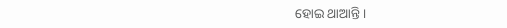ହୋଇ ଥାଆନ୍ତି ।